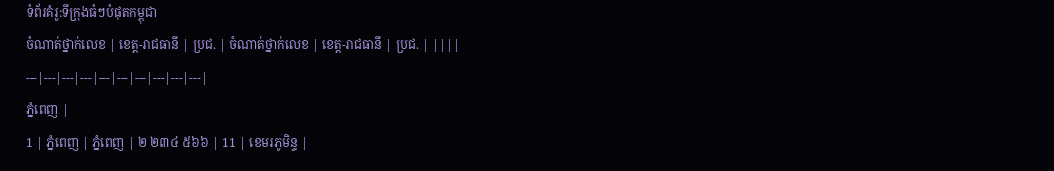ទំព័រគំរូ:ទីក្រុងធំៗបំផុតកម្ពុជា
ចំណាត់ថ្នាក់លេខ | ខេត្ត-រាជធានី | ប្រជ. | ចំណាត់ថ្នាក់លេខ | ខេត្ត-រាជធានី | ប្រជ. | ||||
---|---|---|---|---|---|---|---|---|---|
ភ្នំពេញ |
1 | ភ្នំពេញ | ភ្នំពេញ | ២ ២៣៤ ៥៦៦ | 11 | ខេមរភូមិន្ទ |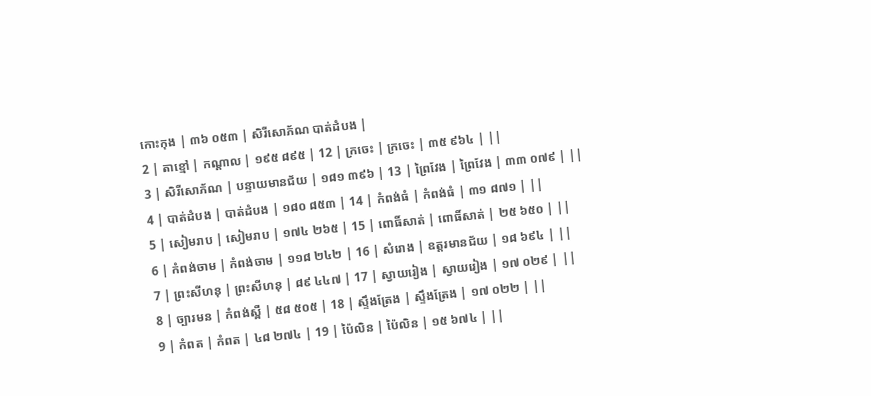កោះកុង | ៣៦ ០៥៣ | សិរីសោភ័ណ បាត់ដំបង |
2 | តាខ្មៅ | កណ្ដាល | ១៩៥ ៨៩៥ | 12 | ក្រចេះ | ក្រចេះ | ៣៥ ៩៦៤ | ||
3 | សិរីសោភ័ណ | បន្ទាយមានជ័យ | ១៨១ ៣៩៦ | 13 | ព្រៃវែង | ព្រៃវែង | ៣៣ ០៧៩ | ||
4 | បាត់ដំបង | បាត់ដំបង | ១៨០ ៨៥៣ | 14 | កំពង់ធំ | កំពង់ធំ | ៣១ ៨៧១ | ||
5 | សៀមរាប | សៀមរាប | ១៧៤ ២៦៥ | 15 | ពោធិ៍សាត់ | ពោធិ៍សាត់ | ២៥ ៦៥០ | ||
6 | កំពង់ចាម | កំពង់ចាម | ១១៨ ២៤២ | 16 | សំរោង | ឧត្តរមានជ័យ | ១៨ ៦៩៤ | ||
7 | ព្រះសីហនុ | ព្រះសីហនុ | ៨៩ ៤៤៧ | 17 | ស្វាយរៀង | ស្វាយរៀង | ១៧ ០២៩ | ||
8 | ច្បារមន | កំពង់ស្ពឺ | ៥៨ ៥០៥ | 18 | ស្ទឹងត្រែង | ស្ទឹងត្រែង | ១៧ ០២២ | ||
9 | កំពត | កំពត | ៤៨ ២៧៤ | 19 | ប៉ៃលិន | ប៉ៃលិន | ១៥ ៦៧៤ | ||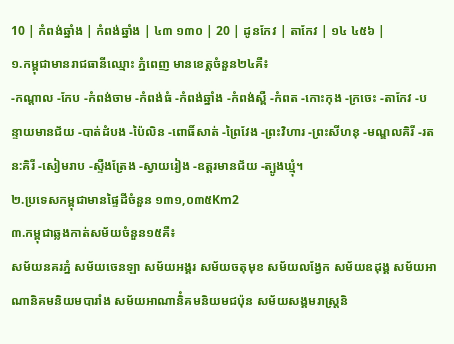10 | កំពង់ឆ្នាំង | កំពង់ឆ្នាំង | ៤៣ ១៣០ | 20 | ដូនកែវ | តាកែវ | ១៤ ៤៥៦ |
១.កម្ពុជាមានរាជធានីឈ្មោះ ភ្នំពេញ មានខេត្តចំនួន២៤គឺ៖
-កណ្ដាល -កែប -កំពង់ចាម -កំពង់ធំ -កំពង់ឆ្នាំង -កំពង់ស្ពឺ -កំពត -កោះកុង -ក្រចេះ -តាកែវ -បន្ទាយមានជ័យ -បាត់ដំបង -ប៉ៃលិន -ពោធិ៍សាត់ -ព្រៃវែង -ព្រះវិហារ -ព្រះសីហនុ -មណ្ឌលគិរី -រតន:គិរី -សៀមរាប -ស្ទឺងត្រែង -ស្វាយរៀង -ឧត្តរមានជ័យ -ត្បូងឃ្មុំ។
២.ប្រទេសកម្ពុជាមានផ្ទៃដីចំនួន ១៣១,០៣៥Km2
៣.កម្ពុជាឆ្លងកាត់សម័យចំនួន១៥គឺ៖
សម័យនគរភ្នំ សម័យចេនឡា សម័យអង្គរ សម័យចតុមុខ សម័យលង្វែក សម័យឧដុង្គ សម័យអាណានិគមនិយមបារាំង សម័យអាណានិំគមនិយមជប៉ុន សម័យសង្គមរាស្រ្ដនិ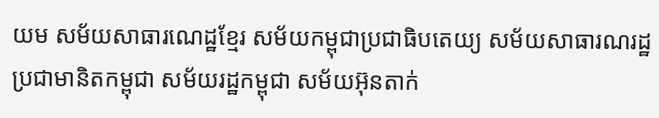យម សម័យសាធារណេដ្ឋខ្មែរ សម័យកម្ពុជាប្រជាធិបតេយ្យ សម័យសាធារណរដ្ឋប្រជាមានិតកម្ពុជា សម័យរដ្ឋកម្ពុជា សម័យអ៊ុនតាក់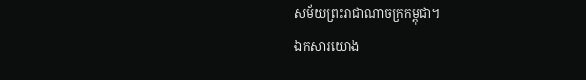សម័យព្រះរាជាណាចក្រកម្ពុជា។
ឯកសារយោង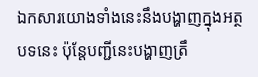ឯកសារយោងទាំងនេះនឹងបង្ហាញក្នុងអត្ថបទនេះ ប៉ុន្តែបញ្ជីនេះបង្ហាញត្រឹ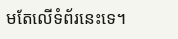មតែលើទំព័រនេះទេ។